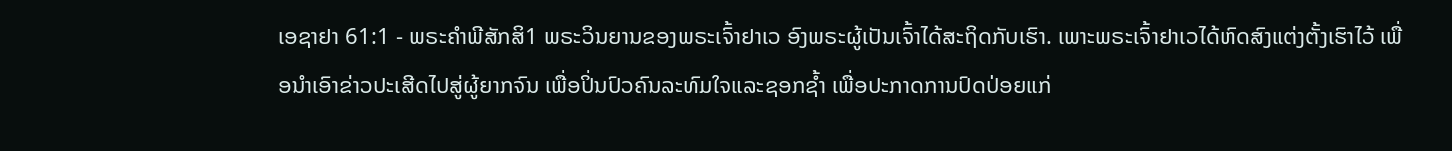ເອຊາຢາ 61:1 - ພຣະຄຳພີສັກສິ1 ພຣະວິນຍານຂອງພຣະເຈົ້າຢາເວ ອົງພຣະຜູ້ເປັນເຈົ້າໄດ້ສະຖິດກັບເຮົາ. ເພາະພຣະເຈົ້າຢາເວໄດ້ຫົດສົງແຕ່ງຕັ້ງເຮົາໄວ້ ເພື່ອນຳເອົາຂ່າວປະເສີດໄປສູ່ຜູ້ຍາກຈົນ ເພື່ອປິ່ນປົວຄົນລະທົມໃຈແລະຊອກຊໍ້າ ເພື່ອປະກາດການປົດປ່ອຍແກ່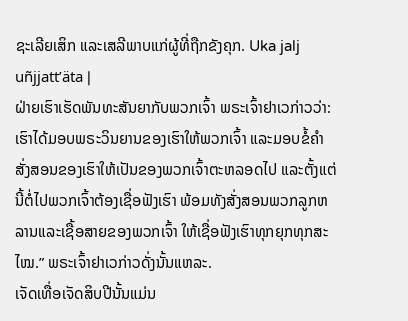ຊະເລີຍເສິກ ແລະເສລີພາບແກ່ຜູ້ທີ່ຖືກຂັງຄຸກ. Uka jalj uñjjattʼäta |
ຝ່າຍເຮົາເຮັດພັນທະສັນຍາກັບພວກເຈົ້າ ພຣະເຈົ້າຢາເວກ່າວວ່າ: ເຮົາໄດ້ມອບພຣະວິນຍານຂອງເຮົາໃຫ້ພວກເຈົ້າ ແລະມອບຂໍ້ຄຳສັ່ງສອນຂອງເຮົາໃຫ້ເປັນຂອງພວກເຈົ້າຕະຫລອດໄປ ແລະຕັ້ງແຕ່ນີ້ຕໍ່ໄປພວກເຈົ້າຕ້ອງເຊື່ອຟັງເຮົາ ພ້ອມທັງສັ່ງສອນພວກລູກຫລານແລະເຊື້ອສາຍຂອງພວກເຈົ້າ ໃຫ້ເຊື່ອຟັງເຮົາທຸກຍຸກທຸກສະໄໝ.” ພຣະເຈົ້າຢາເວກ່າວດັ່ງນັ້ນແຫລະ.
ເຈັດເທື່ອເຈັດສິບປີນັ້ນແມ່ນ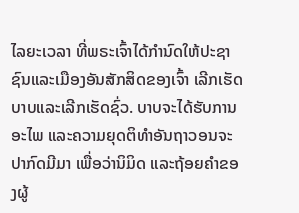ໄລຍະເວລາ ທີ່ພຣະເຈົ້າໄດ້ກຳນົດໃຫ້ປະຊາຊົນແລະເມືອງອັນສັກສິດຂອງເຈົ້າ ເລີກເຮັດບາບແລະເລີກເຮັດຊົ່ວ. ບາບຈະໄດ້ຮັບການອະໄພ ແລະຄວາມຍຸດຕິທຳອັນຖາວອນຈະປາກົດມີມາ ເພື່ອວ່ານິມິດ ແລະຖ້ອຍຄຳຂອງຜູ້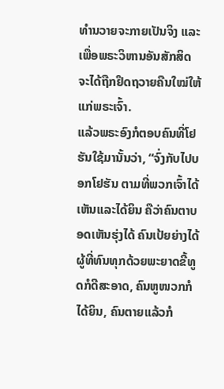ທຳນວາຍຈະກາຍເປັນຈິງ ແລະເພື່ອພຣະວິຫານອັນສັກສິດ ຈະໄດ້ຖືກຢຶດຖວາຍຄືນໃໝ່ໃຫ້ແກ່ພຣະເຈົ້າ.
ແລ້ວພຣະອົງກໍຕອບຄົນທີ່ໂຢຮັນໃຊ້ມານັ້ນວ່າ, “ຈົ່ງກັບໄປບອກໂຢຮັນ ຕາມທີ່ພວກເຈົ້າໄດ້ເຫັນແລະໄດ້ຍິນ ຄືວ່າຄົນຕາບອດເຫັນຮຸ່ງໄດ້ ຄົນເປ້ຍຍ່າງໄດ້ ຜູ້ທີ່ທົນທຸກດ້ວຍພະຍາດຂີ້ທູດກໍດີສະອາດ, ຄົນຫູໜວກກໍໄດ້ຍິນ, ຄົນຕາຍແລ້ວກໍ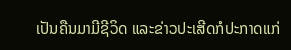ເປັນຄືນມາມີຊີວິດ ແລະຂ່າວປະເສີດກໍປະກາດແກ່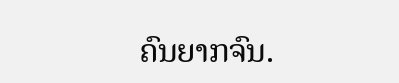ຄົນຍາກຈົນ.